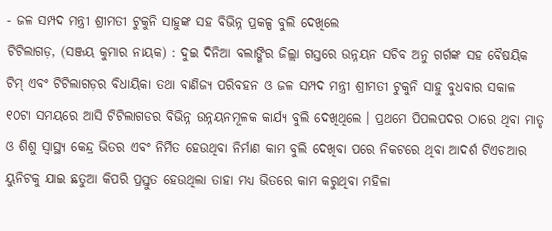- ଜଳ ସମ୍ପଦ ମନ୍ତ୍ରୀ ଶ୍ରୀମତୀ ଟୁକୁନି ସାହୁଙ୍କ ସହ ବିଭିନ୍ନ ପ୍ରକଳ୍ପ ବୁଲି ଦେଖିଲେ
ଟିଟିଲାଗଡ଼, (ସଞ୍ଜୟ କୁମାର ନାୟକ) : ଦୁଇ ଦିନିଆ ବଲାଙ୍ଗିର ଜିଲ୍ଲା ଗସ୍ତରେ ଉନ୍ନୟନ ସଚିବ ଅନୁ ଗର୍ଗଙ୍କ ସହ ବୈଷୟିକ ଟିମ୍ ଏବଂ ଟିଟିଲାଗଡ଼ର ବିଧାୟିକା ତଥା ବାଣିଜ୍ୟ ପରିବହନ ଓ ଜଳ ସମ୍ପଦ ମନ୍ତ୍ରୀ ଶ୍ରୀମତୀ ଟୁକୁନି ସାହୁ ବୁଧବାର ସକାଳ ୧୦ଟା ସମୟରେ ଆସି ଟିଟିଲାଗଡର ବିଭିନ୍ନ ଉନ୍ନୟନମୂଳକ କାର୍ଯ୍ୟ ବୁଲି ଦେଖିଥିଲେ । ପ୍ରଥମେ ପିପଲପଦର ଠାରେ ଥିବା ମାତୃ ଓ ଶିଶୁ ସ୍ୱାସ୍ଥ୍ୟ କେନ୍ଦ୍ର ଭିତର ଏବଂ ନିର୍ମିତ ହେଉଥିବା ନିର୍ମାଣ କାମ ବୁଲି ଦେଖିବା ପରେ ନିକଟରେ ଥିବା ଆଦର୍ଶ ଟିଏଚଆର ୟୁନିଟକୁ ଯାଇ ଛତୁଆ କିପରି ପ୍ରସ୍ତୁତ ହେଉଥିଲା ତାହା ମଧ୍ୟ ଭିତରେ କାମ କରୁଥିବା ମହିଳା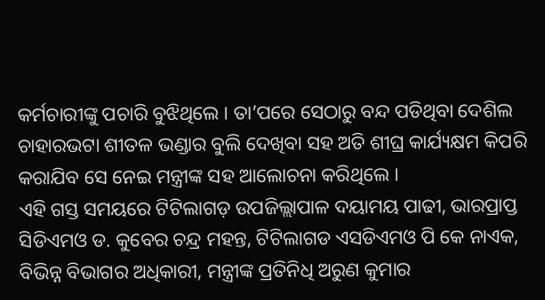କର୍ମଚାରୀଙ୍କୁ ପଚାରି ବୁଝିଥିଲେ । ତା’ପରେ ସେଠାରୁ ବନ୍ଦ ପଡିଥିବା ଦେଶିଲ ଚାହାରଭଟା ଶୀତଳ ଭଣ୍ଡାର ବୁଲି ଦେଖିବା ସହ ଅତି ଶୀଘ୍ର କାର୍ଯ୍ୟକ୍ଷମ କିପରି କରାଯିବ ସେ ନେଇ ମନ୍ତ୍ରୀଙ୍କ ସହ ଆଲୋଚନା କରିଥିଲେ ।
ଏହି ଗସ୍ତ ସମୟରେ ଟିଟିଲାଗଡ଼ ଉପଜିଲ୍ଲାପାଳ ଦୟାମୟ ପାଢୀ, ଭାରପ୍ରାପ୍ତ ସିଡିଏମଓ ଡ. କୁବେର ଚନ୍ଦ୍ର ମହନ୍ତ, ଟିଟିଲାଗଡ ଏସଡିଏମଓ ପି କେ ନାଏକ, ବିଭିନ୍ନ ବିଭାଗର ଅଧିକାରୀ, ମନ୍ତ୍ରୀଙ୍କ ପ୍ରତିନିଧି ଅରୁଣ କୁମାର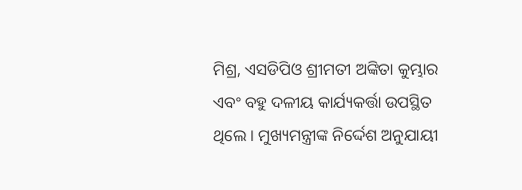ମିଶ୍ର, ଏସଡିପିଓ ଶ୍ରୀମତୀ ଅଙ୍କିତା କୁମ୍ଭାର ଏବଂ ବହୁ ଦଳୀୟ କାର୍ଯ୍ୟକର୍ତ୍ତା ଉପସ୍ଥିତ ଥିଲେ । ମୁଖ୍ୟମନ୍ତ୍ରୀଙ୍କ ନିର୍ଦ୍ଦେଶ ଅନୁଯାୟୀ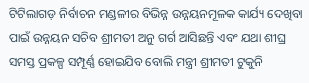ଟିଟିଲାଗଡ଼ ନିର୍ବାଚନ ମଣ୍ଡଳୀର ବିଭିନ୍ନ ଉନ୍ନୟନମୂଳକ କାର୍ଯ୍ୟ ଦେଖିବା ପାଇଁ ଉନ୍ନୟନ ସଚିବ ଶ୍ରୀମତୀ ଅନୁ ଗର୍ଗ ଆସିଛନ୍ତି ଏବଂ ଯଥା ଶୀଘ୍ର ସମସ୍ତ ପ୍ରକଳ୍ପ ସମ୍ପୂର୍ଣ୍ଣ ହୋଇଯିବ ବୋଲି ମନ୍ତ୍ରୀ ଶ୍ରୀମତୀ ଟୁକୁନି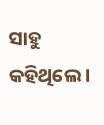ସାହୁ କହିଥିଲେ ।